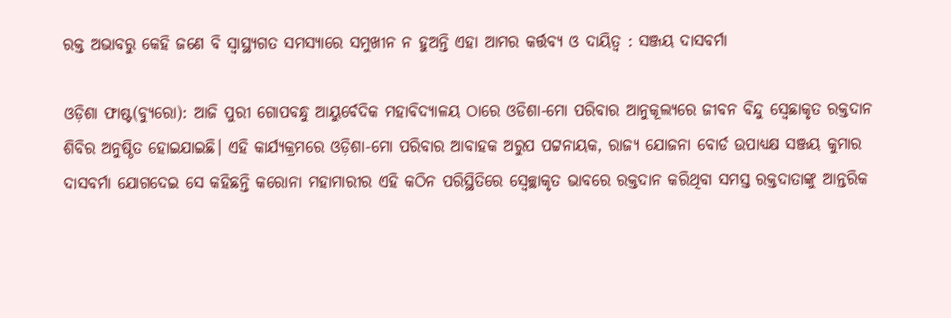ରକ୍ତ ଅଭାବରୁ କେହି ଜଣେ ବି ସ୍ବାସ୍ଥ୍ୟଗତ ସମସ୍ୟାରେ ସମୁଖୀନ ନ ହୁଅନ୍ତି ଏହା ଆମର କର୍ତ୍ତବ୍ୟ ଓ ଦାୟିତ୍ବ : ସଞ୍ଜୟ ଦାସବର୍ମା

ଓଡ଼ିଶା ଫାଷ୍ଟ(ବ୍ୟୁରୋ): ଆଜି ପୁରୀ ଗୋପବନ୍ଧୁ ଆୟୁର୍ବେଦିକ ମହାବିଦ୍ୟାଳୟ ଠାରେ ଓଡିଶା-ମୋ ପରିବାର ଆନୁକୂଲ୍ୟରେ ଜୀବନ ବିନ୍ଦୁ ସ୍ବେଛାକୃତ ରକ୍ତଦାନ ଶିବିର ଅନୁଷ୍ଠିତ ହୋଇଯାଇଛି। ଏହି କାର୍ଯ୍ୟକ୍ରମରେ ଓଡ଼ିଶା-ମୋ ପରିବାର ଆବାହକ ଅରୁପ ପଟ୍ଟନାୟକ, ରାଜ୍ୟ ଯୋଜନା ବୋର୍ଡ ଉପାଧ୍ୟକ୍ଷ ସଞ୍ଜୟ କୁମାର ଦାସବର୍ମା ଯୋଗଦେଇ ସେ କହିଛନ୍ତି କରୋନା ମହାମାରୀର ଏହି କଠିନ ପରିସ୍ଥିତିରେ ସ୍ବେଚ୍ଛାକୃତ ଭାବରେ ରକ୍ତଦାନ କରିଥିବା ସମସ୍ତ ରକ୍ତଦାତାଙ୍କୁ ଆନ୍ତରିକ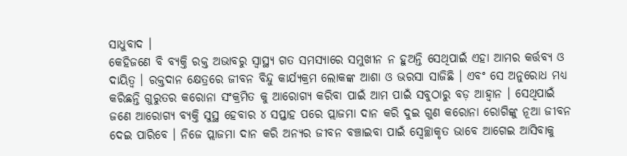ସାଧୁବାଦ ।
କେହିଜଣେ ବି ବ୍ୟକ୍ତି ରକ୍ତ ଅଭାବରୁ ସ୍ବାସ୍ଥ୍ୟ ଗତ ସମସ୍ୟାରେ ସମୁଖୀନ ନ ହୁଅନ୍ତି ସେଥିପାଇଁ ଏହା ଆମର କର୍ତ୍ତବ୍ୟ ଓ ଦାୟିତ୍ବ । ରକ୍ତଦାନ କ୍ଷେତ୍ରରେ ଜୀବନ ବିନ୍ଦୁ କାର୍ଯ୍ୟକ୍ରମ ଲୋକଙ୍କ ଆଶା ଓ ଭରସା ସାଜିଛି । ଏବଂ ସେ ଅନୁରୋଧ ମଧ୍ୟ କରିଛନ୍ତି ଗୁରୁତର କରୋନା ସଂକ୍ରମିତ କୁ ଆରୋଗ୍ୟ କରିବା ପାଇଁ ଆମ ପାଇଁ ସବୁଠାରୁ ବଡ଼ ଆହ୍ବାନ । ସେଥିପାଇଁ ଜଣେ ଆରୋଗ୍ୟ ବ୍ୟକ୍ତି ସୁସ୍ଥ ହେବାର ୪ ସପ୍ତାହ ପରେ ପ୍ଲାଜମା ଦାନ କରି ଦୁଇ ଗୁଣ କରୋନା ରୋଗିଙ୍କୁ ନୂଆ ଜୀବନ ଦେଇ ପାରିବେ । ନିଜେ ପ୍ଲାଜମା ଦାନ କରି ଅନ୍ୟର ଜୀବନ ବଞ୍ଚାଇବା ପାଇଁ ସ୍ବେଚ୍ଛାକୃତ ଭାବେ ଆଗେଇ ଆସିବାକୁ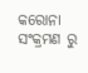କରୋନା ସଂକ୍ରମଣ ରୁ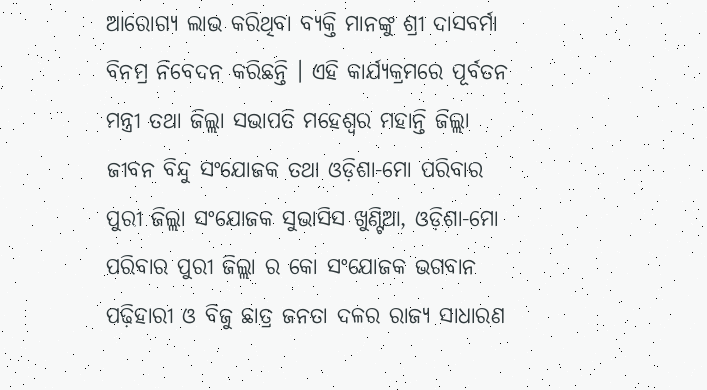ଆରୋଗ୍ୟ ଲାଭ କରିଥିବା ବ୍ୟକ୍ତି ମାନଙ୍କୁ ଶ୍ରୀ ଦାସବର୍ମା ବିନମ୍ର ନିବେଦନ କରିଛନ୍ତି । ଏହି କାର୍ଯ୍ୟକ୍ରମରେ ପୂର୍ବତନ ମନ୍ତ୍ରୀ ତଥା ଜିଲ୍ଲା ସଭାପତି ମହେଶ୍ୱର ମହାନ୍ତି ଜିଲ୍ଲା ଜୀବନ ବିନ୍ଦୁ ସଂଯୋଜକ ତଥା ଓଡ଼ିଶା-ମୋ ପରିବାର ପୁରୀ ଜିଲ୍ଲା ସଂଯୋଜକ ସୁଭାସିସ ଖୁଣ୍ଟିଆ, ଓଡ଼ିଶା-ମୋ ପରିବାର ପୁରୀ ଜିଲ୍ଲା ର କୋ ସଂଯୋଜକ ଭଗବାନ ପଢ଼ିହାରୀ ଓ ବିଜୁ ଛାତ୍ର ଜନତା ଦଳର ରାଜ୍ୟ ସାଧାରଣ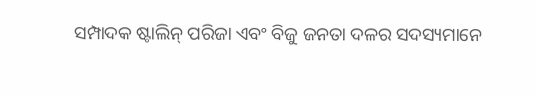ସମ୍ପାଦକ ଷ୍ଟାଲିନ୍ ପରିଜା ଏବଂ ବିଜୁ ଜନତା ଦଳର ସଦସ୍ୟମାନେ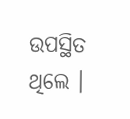ଉପସ୍ଥିତ ଥିଲେ ।